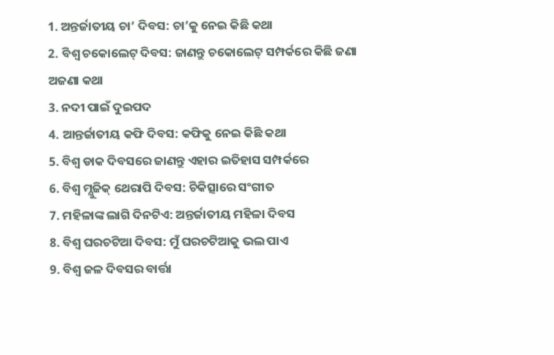1. ଅନ୍ତର୍ଜାତୀୟ ଚା’ ଦିବସ: ଚା’କୁ ନେଇ କିଛି କଥା
2. ବିଶ୍ଵ ଚକୋଲେଟ୍ ଦିବସ: ଜାଣନ୍ତୁ ଚକୋଲେଟ୍ ସମ୍ପର୍କରେ କିଛି ଜଣା ଅଜଣା କଥା
3. ନଦୀ ପାଇଁ ଦୁଇପଦ
4. ଆନ୍ତର୍ଜାତୀୟ କଫି ଦିବସ: କଫିକୁ ନେଇ କିଛି କଥା
5. ବିଶ୍ୱ ଡାକ ଦିବସରେ ଜାଣନ୍ତୁ ଏହାର ଇତିହାସ ସମ୍ପର୍କରେ
6. ବିଶ୍ୱ ମ୍ଯୁଜିକ୍ ଥେରାପି ଦିବସ: ଚିକିତ୍ସାରେ ସଂଗୀତ
7. ମହିଳାଙ୍କ ଲାଗି ଦିନଟିଏ: ଅନ୍ତର୍ଜାତୀୟ ମହିଳା ଦିବସ
8. ବିଶ୍ୱ ଘରଚଟିଆ ଦିବସ: ମୁଁ ଘରଚଟିଆକୁ ଭଲ ପାଏ
9. ବିଶ୍ୱ ଜଳ ଦିବସର ବାର୍ତ୍ତା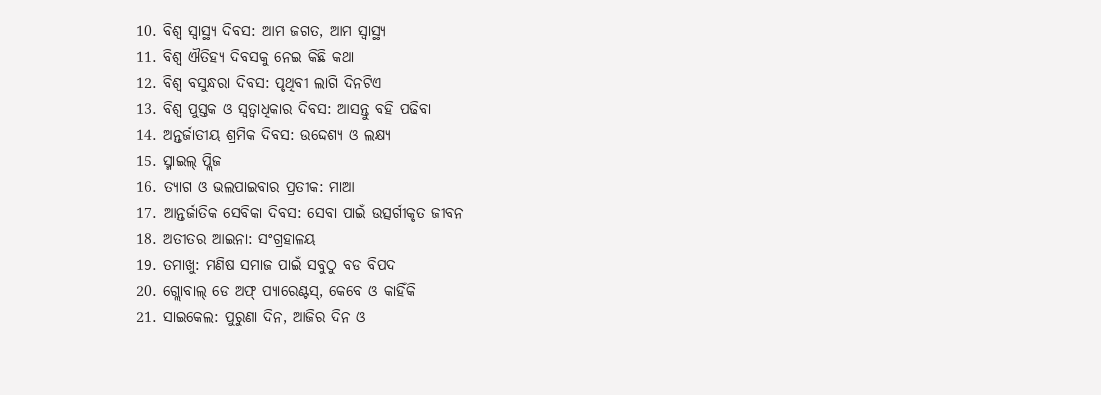10. ବିଶ୍ୱ ସ୍ୱାସ୍ଥ୍ୟ ଦିବସ: ଆମ ଜଗତ, ଆମ ସ୍ୱାସ୍ଥ୍ୟ
11. ବିଶ୍ୱ ଐତିହ୍ୟ ଦିବସକୁ ନେଇ କିଛି କଥା
12. ବିଶ୍ୱ ବସୁନ୍ଧରା ଦିବସ: ପୃଥିବୀ ଲାଗି ଦିନଟିଏ
13. ବିଶ୍ୱ ପୁସ୍ତକ ଓ ସ୍ବତ୍ବାଧିକାର ଦିବସ: ଆସନ୍ତୁ ବହି ପଢିବା
14. ଅନ୍ତର୍ଜାତୀୟ ଶ୍ରମିକ ଦିବସ: ଉଦ୍ଦେଶ୍ୟ ଓ ଲକ୍ଷ୍ୟ
15. ସ୍ମାଇଲ୍ ପ୍ଲିଜ
16. ତ୍ୟାଗ ଓ ଭଲପାଇବାର ପ୍ରତୀକ: ମାଆ
17. ଆନ୍ତର୍ଜାତିକ ସେବିକା ଦିବସ: ସେବା ପାଇଁ ଉତ୍ସର୍ଗୀକୃତ ଜୀବନ
18. ଅତୀତର ଆଇନା: ସଂଗ୍ରହାଳୟ
19. ତମାଖୁ: ମଣିଷ ସମାଜ ପାଇଁ ସବୁଠୁ ବଡ ବିପଦ
20. ଗ୍ଲୋବାଲ୍ ଡେ ଅଫ୍ ପ୍ୟାରେଣ୍ଟସ୍, କେବେ ଓ କାହିଁକି
21. ସାଇକେଲ: ପୁରୁଣା ଦିନ, ଆଜିର ଦିନ ଓ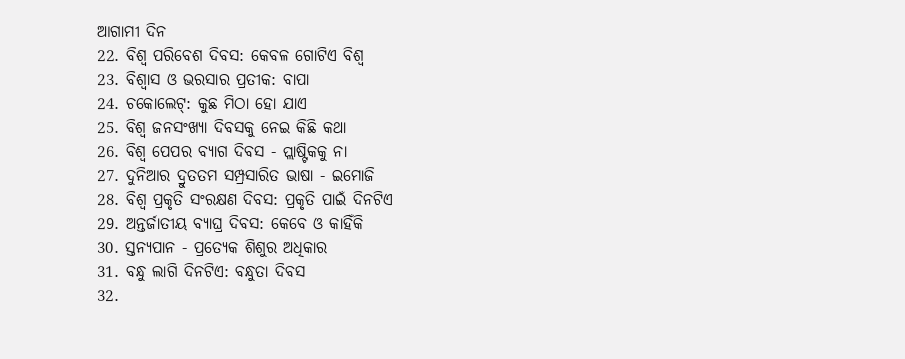ଆଗାମୀ ଦିନ
22. ବିଶ୍ବ ପରିବେଶ ଦିବସ: କେବଳ ଗୋଟିଏ ବିଶ୍ୱ
23. ବିଶ୍ବାସ ଓ ଭରସାର ପ୍ରତୀକ: ବାପା
24. ଚକୋଲେଟ୍: କୁଛ ମିଠା ହୋ ଯାଏ
25. ବିଶ୍ୱ ଜନସଂଖ୍ୟା ଦିବସକୁ ନେଇ କିଛି କଥା
26. ବିଶ୍ୱ ପେପର ବ୍ୟାଗ ଦିବସ - ପ୍ଲାଷ୍ଟିକକୁ ନା
27. ଦୁନିଆର ଦ୍ରୁତତମ ସମ୍ପ୍ରସାରିତ ଭାଷା - ଇମୋଜି
28. ବିଶ୍ବ ପ୍ରକୃତି ସଂରକ୍ଷଣ ଦିବସ: ପ୍ରକୃତି ପାଇଁ ଦିନଟିଏ
29. ଅନ୍ତର୍ଜାତୀୟ ବ୍ୟାଘ୍ର ଦିବସ: କେବେ ଓ କାହିଁକି
30. ସ୍ତନ୍ଯପାନ - ପ୍ରତ୍ଯେକ ଶିଶୁର ଅଧିକାର
31. ବନ୍ଧୁ ଲାଗି ଦିନଟିଏ: ବନ୍ଧୁତା ଦିବସ
32.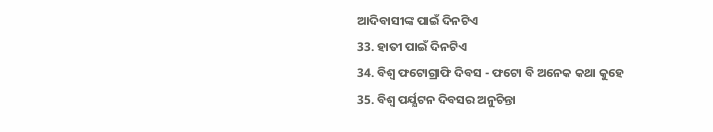ଆଦିବାସୀଙ୍କ ପାଇଁ ଦିନଟିଏ
33. ହାତୀ ପାଇଁ ଦିନଟିଏ
34. ବିଶ୍ୱ ଫଟୋଗ୍ରାଫି ଦିବସ - ଫଟୋ ବି ଅନେକ କଥା କୁହେ
35. ବିଶ୍ୱ ପର୍ଯ୍ଯଟନ ଦିବସର ଅନୁଚିନ୍ତା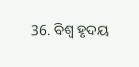36. ବିଶ୍ୱ ହୃଦୟ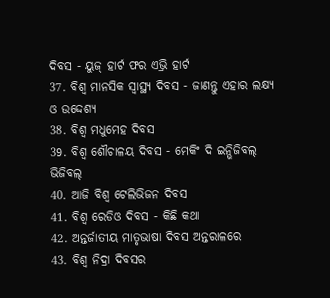ଦିବସ - ୟୁଜ୍ ହାର୍ଟ ଫର ଏଭ୍ରି ହାର୍ଟ
37. ବିଶ୍ୱ ମାନସିକ ସ୍ୱାସ୍ଥ୍ୟ ଦିବସ - ଜାଣନ୍ତୁ ଏହାର ଲକ୍ଷ୍ଯ ଓ ଉଦ୍ଦେଶ୍ଯ
38. ବିଶ୍ୱ ମଧୁମେହ ଦିବସ
39. ବିଶ୍ୱ ଶୌଚାଳୟ ଦିବସ - ମେକିଂ ଦି ଇନ୍ଭିଜିବଲ୍ ଭିଜିବଲ୍
40. ଆଜି ବିଶ୍ୱ ଟେଲିଭିଜନ ଦିବସ
41. ବିଶ୍ବ ରେଡିଓ ଦିବସ - କିଛି କଥା
42. ଅନ୍ତର୍ଜାତୀୟ ମାତୃଭାଷା ଦିବସ ଅନ୍ତରାଳରେ
43. ବିଶ୍ୱ ନିଦ୍ରା ଦିବସର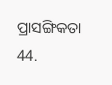ପ୍ରାସଙ୍ଗିକତା
44.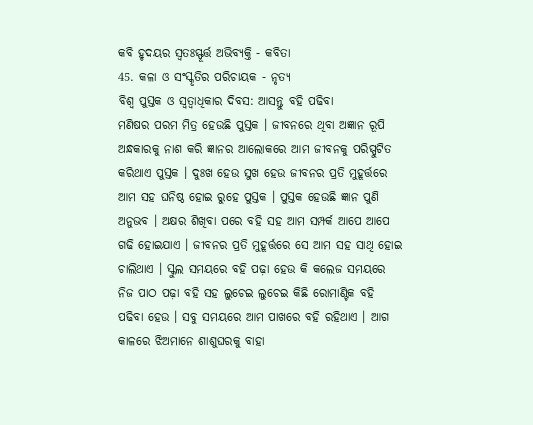କବି ହୃଦୟର ସ୍ୱତଃସ୍ଫୂର୍ତ୍ତ ଅଭିବ୍ୟକ୍ତି - କବିତା
45. କଳା ଓ ସଂସ୍କୃତିର ପରିଚାୟକ - ନୃତ୍ୟ
ବିଶ୍ୱ ପୁସ୍ତକ ଓ ସ୍ବତ୍ବାଧିକାର ଦିବସ: ଆସନ୍ତୁ ବହି ପଢିବା
ମଣିଷର ପରମ ମିତ୍ର ହେଉଛି ପୁସ୍ତକ । ଜୀବନରେ ଥିବା ଅଜ୍ଞାନ ରୂପି ଅନ୍ଧକାରକୁ ନାଶ କରି ଜ୍ଞାନର ଆଲୋକରେ ଆମ ଜୀବନକୁ ପରିସ୍ପୁଟିତ କରିଥାଏ ପୁସ୍ତକ । ଦୁଃଖ ହେଉ ସୁଖ ହେଉ ଜୀବନର ପ୍ରତି ମୁହୂର୍ତ୍ତରେ ଆମ ସହ ଘନିଷ୍ଠ ହୋଇ ରୁହେ ପୁସ୍ତକ । ପୁସ୍ତକ ହେଉଛି ଜ୍ଞାନ ପୁଣି ଅନୁଭବ । ଅକ୍ଷର ଶିଖିବା ପରେ ବହି ସହ ଆମ ସମ୍ପର୍କ ଆପେ ଆପେ ଗଢି ହୋଇଯାଏ । ଜୀବନର ପ୍ରତି ମୁହୂର୍ତ୍ତରେ ସେ ଆମ ସହ ସାଥି ହୋଇ ଚାଲିଥାଏ । ସ୍କୁଲ ସମୟରେ ବହି ପଢ଼ା ହେଉ କି କଲେଜ ସମୟରେ ନିଜ ପାଠ ପଢ଼ା ବହି ସହ ଲୁଚେଇ ଲୁଚେଇ କିଛି ରୋମାଣ୍ଟିକ ବହି ପଢିବା ହେଉ । ସବୁ ସମୟରେ ଆମ ପାଖରେ ବହି ରହିଥାଏ । ଆଗ କାଳରେ ଝିଅମାନେ ଶାଶୁଘରକୁ ବାହା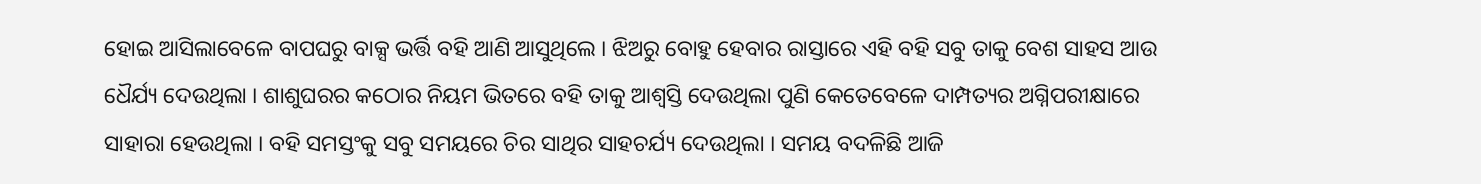ହୋଇ ଆସିଲାବେଳେ ବାପଘରୁ ବାକ୍ସ ଭର୍ତ୍ତି ବହି ଆଣି ଆସୁଥିଲେ । ଝିଅରୁ ବୋହୁ ହେବାର ରାସ୍ତାରେ ଏହି ବହି ସବୁ ତାକୁ ବେଶ ସାହସ ଆଉ ଧୈର୍ଯ୍ୟ ଦେଉଥିଲା । ଶାଶୁଘରର କଠୋର ନିୟମ ଭିତରେ ବହି ତାକୁ ଆଶ୍ବସ୍ତି ଦେଉଥିଲା ପୁଣି କେତେବେଳେ ଦାମ୍ପତ୍ୟର ଅଗ୍ନିପରୀକ୍ଷାରେ ସାହାରା ହେଉଥିଲା । ବହି ସମସ୍ତଂକୁ ସବୁ ସମୟରେ ଚିର ସାଥିର ସାହଚର୍ଯ୍ୟ ଦେଉଥିଲା । ସମୟ ବଦଳିଛି ଆଜି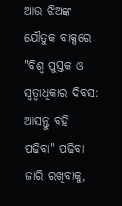ଆଉ ଝିଅଙ୍କ ଯୌତୁକ ବାକ୍ସରେ
"ବିଶ୍ୱ ପୁସ୍ତକ ଓ ସ୍ବତ୍ବାଧିକାର ଦିବସ: ଆସନ୍ତୁ ବହି ପଢିବା" ପଢିବା ଜାରି ରଖିବାକୁ,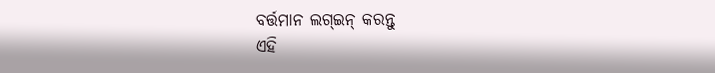ବର୍ତ୍ତମାନ ଲଗ୍ଇନ୍ କରନ୍ତୁ
ଏହି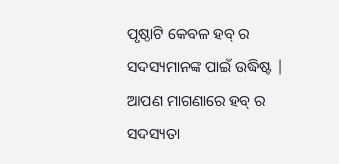ପୃଷ୍ଠାଟି କେବଳ ହବ୍ ର ସଦସ୍ୟମାନଙ୍କ ପାଇଁ ଉଦ୍ଧିଷ୍ଟ | ଆପଣ ମାଗଣାରେ ହବ୍ ର ସଦସ୍ୟତା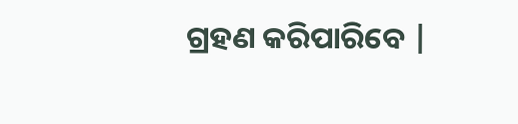ଗ୍ରହଣ କରିପାରିବେ |